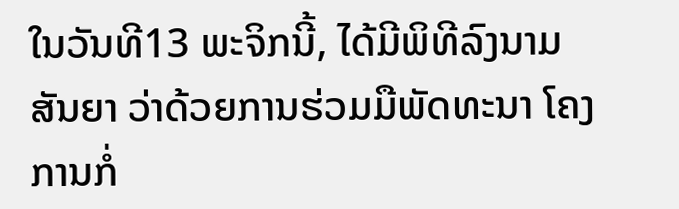ໃນວັນທີ13 ພະຈິກນີ້, ໄດ້ມີພິທີລົງນາມສັນຍາ ວ່າດ້ວຍການຮ່ວມມືພັດທະນາ ໂຄງການກໍ່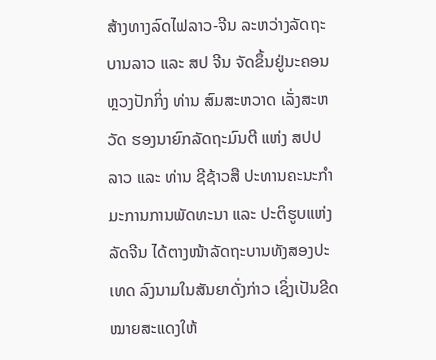ສ້າງທາງລົດໄຟລາວ-ຈີນ ລະຫວ່າງລັດຖະບານລາວ ແລະ ສປ ຈີນ ຈັດຂຶ້ນຢູ່ນະຄອນຫຼວງປັກກິ່ງ ທ່ານ ສົມສະຫວາດ ເລັ່ງສະຫວັດ ຮອງນາຍົກລັດຖະມົນຕີ ແຫ່ງ ສປປ ລາວ ແລະ ທ່ານ ຊີຊ້າວສື ປະທານຄະນະກຳມະການການພັດທະນາ ແລະ ປະຕິຮູບແຫ່ງລັດຈີນ ໄດ້ຕາງໜ້າລັດຖະບານທັງສອງປະເທດ ລົງນາມໃນສັນຍາດັ່ງກ່າວ ເຊິ່ງເປັນຂີດໝາຍສະແດງໃຫ້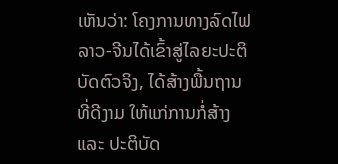ເຫັນວ່າ: ໂຄງການທາງລົດໄຟລາວ-ຈີນໄດ້ເຂົ້າສູ່ໄລຍະປະຕິບັດຕົວຈິງ, ໄດ້ສ້າງພື້ນຖານທີ່ດີງາມ ໃຫ້ແກ່ການກໍ່ສ້າງ ແລະ ປະຕິບັດ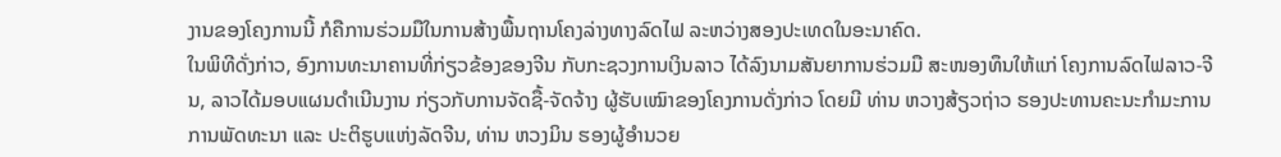ງານຂອງໂຄງການນີ້ ກໍຄືການຮ່ວມມືໃນການສ້າງພື້ນຖານໂຄງລ່າງທາງລົດໄຟ ລະຫວ່າງສອງປະເທດໃນອະນາຄົດ.
ໃນພິທີດັ່ງກ່າວ, ອົງການທະນາຄານທີ່ກ່ຽວຂ້ອງຂອງຈີນ ກັບກະຊວງການເງິນລາວ ໄດ້ລົງນາມສັນຍາການຮ່ວມມື ສະໜອງທຶນໃຫ້ແກ່ ໂຄງການລົດໄຟລາວ-ຈີນ, ລາວໄດ້ມອບແຜນດຳເນີນງານ ກ່ຽວກັບການຈັດຊື້-ຈັດຈ້າງ ຜູ້ຮັບເໝົາຂອງໂຄງການດັ່ງກ່າວ ໂດຍມີ ທ່ານ ຫວາງສ້ຽວຖ່າວ ຮອງປະທານຄະນະກຳມະການການພັດທະນາ ແລະ ປະຕິຮູບແຫ່ງລັດຈີນ, ທ່ານ ຫວງມິນ ຮອງຜູ້ອຳນວຍ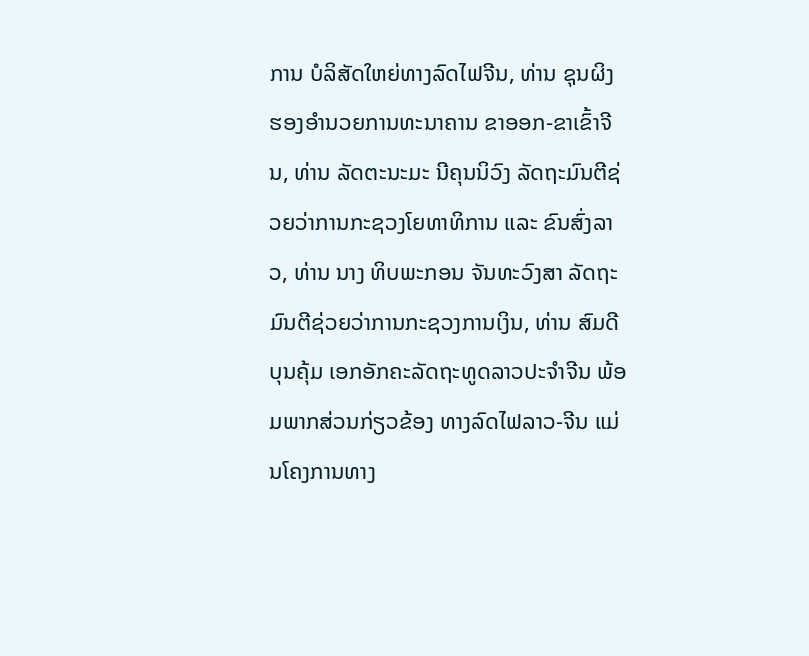ການ ບໍລິສັດໃຫຍ່ທາງລົດໄຟຈີນ, ທ່ານ ຊຸນຜິງ ຮອງອຳນວຍການທະນາຄານ ຂາອອກ-ຂາເຂົ້າຈີນ, ທ່ານ ລັດຕະນະມະ ນີຄຸນນິວົງ ລັດຖະມົນຕີຊ່ວຍວ່າການກະຊວງໂຍທາທິການ ແລະ ຂົນສົ່ງລາວ, ທ່ານ ນາງ ທິບພະກອນ ຈັນທະວົງສາ ລັດຖະມົນຕີຊ່ວຍວ່າການກະຊວງການເງິນ, ທ່ານ ສົມດີ ບຸນຄຸ້ມ ເອກອັກຄະລັດຖະທູດລາວປະຈຳຈີນ ພ້ອມພາກສ່ວນກ່ຽວຂ້ອງ ທາງລົດໄຟລາວ-ຈີນ ແມ່ນໂຄງການທາງ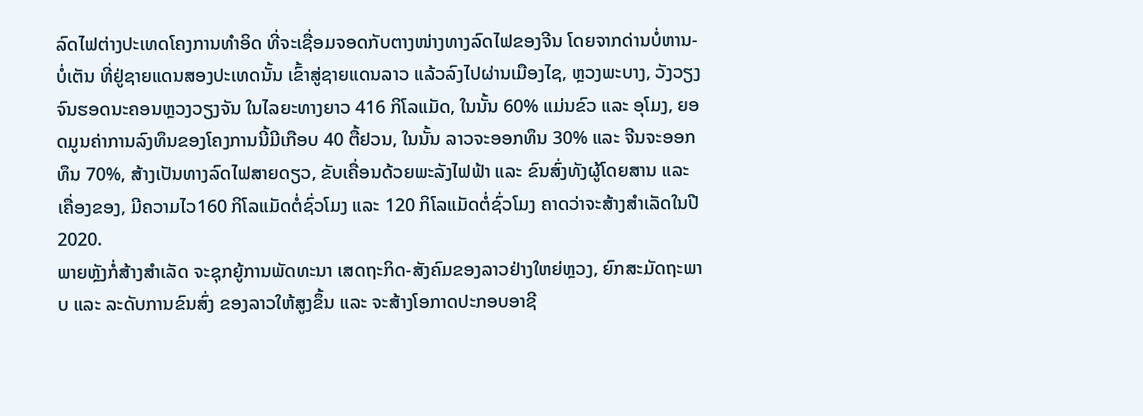ລົດໄຟຕ່າງປະເທດໂຄງການທຳອິດ ທີ່ຈະເຊື່ອມຈອດກັບຕາງໜ່າງທາງລົດໄຟຂອງຈີນ ໂດຍຈາກດ່ານບໍ່ຫານ-ບໍ່ເຕັນ ທີ່ຢູ່ຊາຍແດນສອງປະເທດນັ້ນ ເຂົ້າສູ່ຊາຍແດນລາວ ແລ້ວລົງໄປຜ່ານເມືອງໄຊ, ຫຼວງພະບາງ, ວັງວຽງ ຈົນຮອດນະຄອນຫຼວງວຽງຈັນ ໃນໄລຍະທາງຍາວ 416 ກິໂລແມັດ, ໃນນັ້ນ 60% ແມ່ນຂົວ ແລະ ອຸໂມງ, ຍອດມູນຄ່າການລົງທຶນຂອງໂຄງການນີ້ມີເກືອບ 40 ຕື້ຢວນ, ໃນນັ້ນ ລາວຈະອອກທຶນ 30% ແລະ ຈີນຈະອອກທຶນ 70%, ສ້າງເປັນທາງລົດໄຟສາຍດຽວ, ຂັບເຄື່ອນດ້ວຍພະລັງໄຟຟ້າ ແລະ ຂົນສົ່ງທັງຜູ້ໂດຍສານ ແລະ ເຄື່ອງຂອງ, ມີຄວາມໄວ160 ກິໂລແມັດຕໍ່ຊົ່ວໂມງ ແລະ 120 ກິໂລແມັດຕໍ່ຊົ່ວໂມງ ຄາດວ່າຈະສ້າງສຳເລັດໃນປີ 2020.
ພາຍຫຼັງກໍ່ສ້າງສຳເລັດ ຈະຊຸກຍູ້ການພັດທະນາ ເສດຖະກິດ-ສັງຄົມຂອງລາວຢ່າງໃຫຍ່ຫຼວງ, ຍົກສະມັດຖະພາບ ແລະ ລະດັບການຂົນສົ່ງ ຂອງລາວໃຫ້ສູງຂຶ້ນ ແລະ ຈະສ້າງໂອກາດປະກອບອາຊີ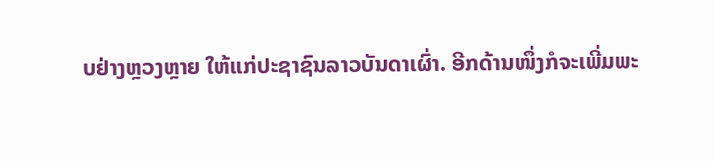ບຢ່າງຫຼວງຫຼາຍ ໃຫ້ແກ່ປະຊາຊົນລາວບັນດາເຜົ່າ. ອີກດ້ານໜຶ່ງກໍຈະເພີ່ມພະ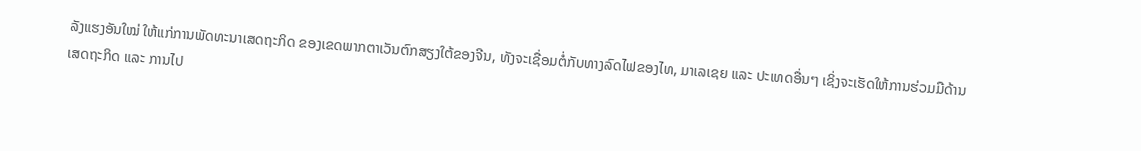ລັງແຮງອັນໃໝ່ ໃຫ້ແກ່ການພັດທະນາເສດຖະກິດ ຂອງເຂດພາກຕາເວັນຕົກສຽງໃຕ້ຂອງຈີນ, ທັງຈະເຊື່ອມຕໍ່ກັບທາງລົດໄຟຂອງໄທ, ມາເລເຊຍ ແລະ ປະເທດອື່ນໆ ເຊິ່ງຈະເຮັດໃຫ້ການຮ່ວມມືດ້ານເສດຖະກິດ ແລະ ການໄປ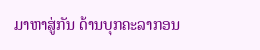ມາຫາສູ່ກັນ ດ້ານບຸກຄະລາກອນ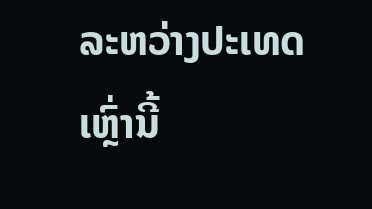ລະຫວ່າງປະເທດເຫຼົ່ານີ້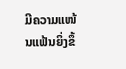ມີຄວາມແໜ້ນແຟ້ນຍິ່ງຂຶ້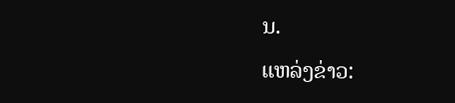ນ.
ແຫລ່ງຂ່າວ: